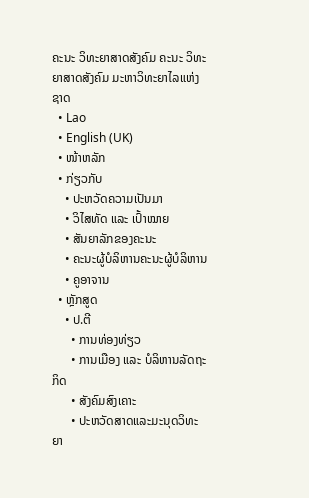ຄະນະ ວິທະຍາສາດສັງຄົມ ຄະນະ ວິທະຍາສາດສັງຄົມ ມະຫາວິທະຍາໄລແຫ່ງຊາດ
  • Lao
  • English (UK)
  • ໜ້າຫລັກ
  • ກ່ຽວກັບ
    • ປະຫວັດຄວາມເປັນມາ
    • ວິໄສທັດ ແລະ ເປົ້າໝາຍ
    • ສັນຍາລັກຂອງຄະນະ
    • ຄະນະຜູ້ບໍລິຫານຄະນະຜູ້ບໍລິຫານ
    • ຄູອາຈານ
  • ຫຼັກສູດ
    • ປ.ຕີ
      • ການທ່ອງທ່ຽວ
      • ການເມືອງ ແລະ ບໍລິຫານລັດຖະກິດ
      • ສັງຄົມສົງເຄາະ
      • ປະຫວັດສາດແລະມະນຸດວິທະຍາ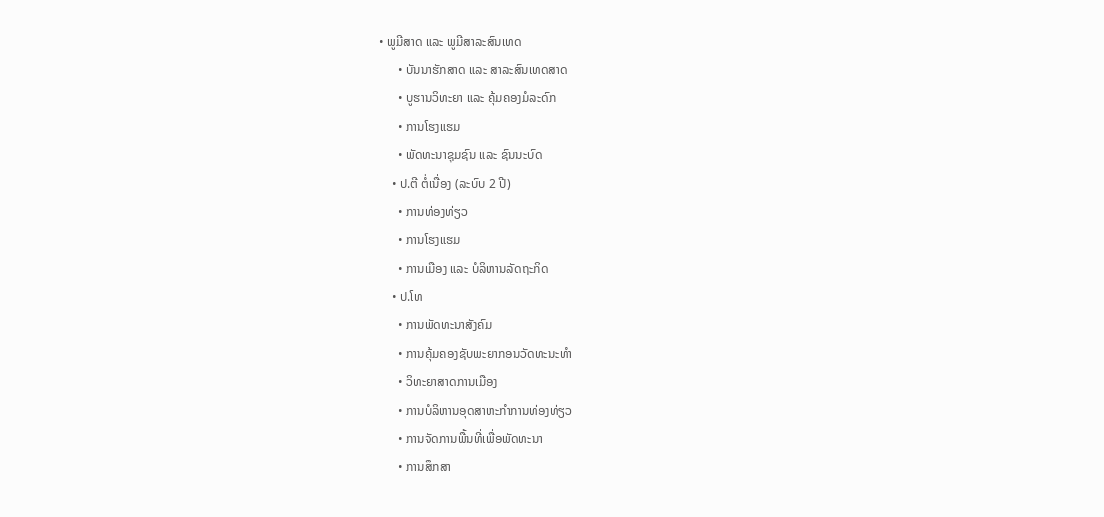• ພູມີສາດ ແລະ ພູມີສາລະສົນເທດ
      • ບັນນາຮັກສາດ ແລະ ສາລະສົນເທດສາດ
      • ບູຮານວິທະຍາ ແລະ ຄຸ້ມຄອງມໍລະດົກ
      • ການໂຮງແຮມ
      • ພັດທະນາຊຸມຊົນ ແລະ ຊົນນະບົດ
    • ປ.ຕີ ຕໍ່ເນື່ອງ (ລະບົບ 2 ປີ)
      • ການທ່ອງທ່ຽວ
      • ການໂຮງແຮມ
      • ການເມືອງ ແລະ ບໍລິຫານລັດຖະກິດ
    • ປ.ໂທ
      • ການພັດທະນາສັງຄົມ
      • ການຄຸ້ມຄອງຊັບພະຍາກອນວັດທະນະທໍາ
      • ວິທະຍາສາດການເມືອງ
      • ການບໍລິຫານອຸດສາຫະກໍາການທ່ອງທ່ຽວ
      • ການຈັດການພື້ນທີ່ເພື່ອພັດທະນາ
      • ການສຶກສາ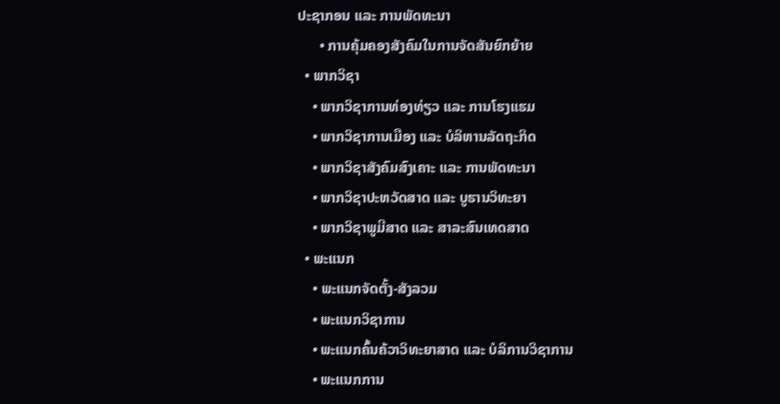ປະຊາກອນ ແລະ ການພັດທະນາ
      • ການຄຸ້ມຄອງສັງຄົມໃນການຈັດສັນຍົກຍ້າຍ
  • ພາກວິຊາ
    • ພາກວິຊາການທ່ອງທ່ຽວ ແລະ ການໂຮງແຮມ
    • ພາກວິຊາການເມືອງ ແລະ ບໍລິຫານລັດຖະກິດ
    • ພາກວິຊາສັງຄົມສົງເຄາະ ແລະ ການພັດທະນາ
    • ພາກວິຊາປະຫວັດສາດ ແລະ ບູຮານວິທະຍາ
    • ພາກວິຊາພູມີສາດ ແລະ ສາລະສົນເທດສາດ
  • ພະແນກ
    • ພະແນກຈັດຕັ້ງ-ສັງລວມ
    • ພະແນກວິຊາການ
    • ພະແນກຄົ້ນຄ້ວາວິທະຍາສາດ ແລະ ບໍລິການວິຊາການ
    • ພະແນກການ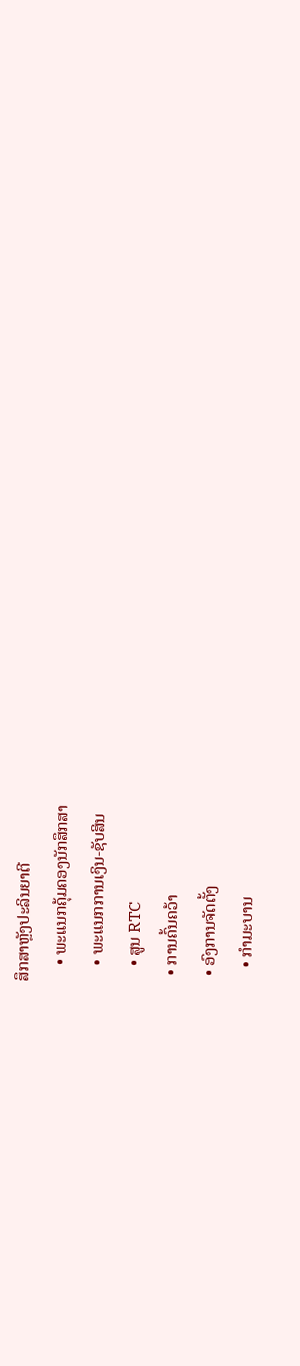ສຶກສາຫຼັງປະລິນຍາຕີ
    • ພະແນກຄຸ້ມຄອງນັກສຶກສາ
    • ພະແນກການເງິນ-ຊັບສິນ
    • ສູນ RTC
  • ການຄົ້ນຄວ້າ
  • ອົງການຈັດຕັ້ງ
    • ກຳມະບານ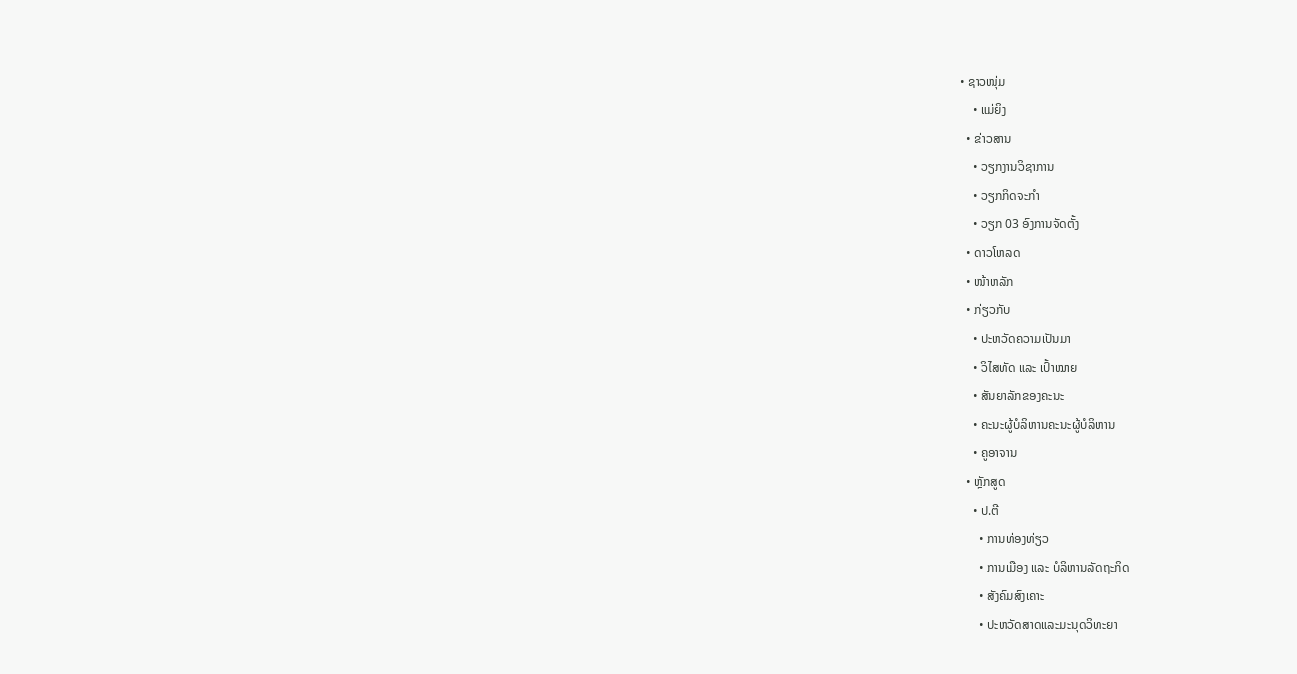• ຊາວໜຸ່ມ
    • ແມ່ຍິງ
  • ຂ່າວສານ
    • ວຽກງານວິຊາການ
    • ວຽກກິດຈະກຳ
    • ວຽກ 03 ອົງການຈັດຕັ້ງ
  • ດາວໂຫລດ
  • ໜ້າຫລັກ
  • ກ່ຽວກັບ
    • ປະຫວັດຄວາມເປັນມາ
    • ວິໄສທັດ ແລະ ເປົ້າໝາຍ
    • ສັນຍາລັກຂອງຄະນະ
    • ຄະນະຜູ້ບໍລິຫານຄະນະຜູ້ບໍລິຫານ
    • ຄູອາຈານ
  • ຫຼັກສູດ
    • ປ.ຕີ
      • ການທ່ອງທ່ຽວ
      • ການເມືອງ ແລະ ບໍລິຫານລັດຖະກິດ
      • ສັງຄົມສົງເຄາະ
      • ປະຫວັດສາດແລະມະນຸດວິທະຍາ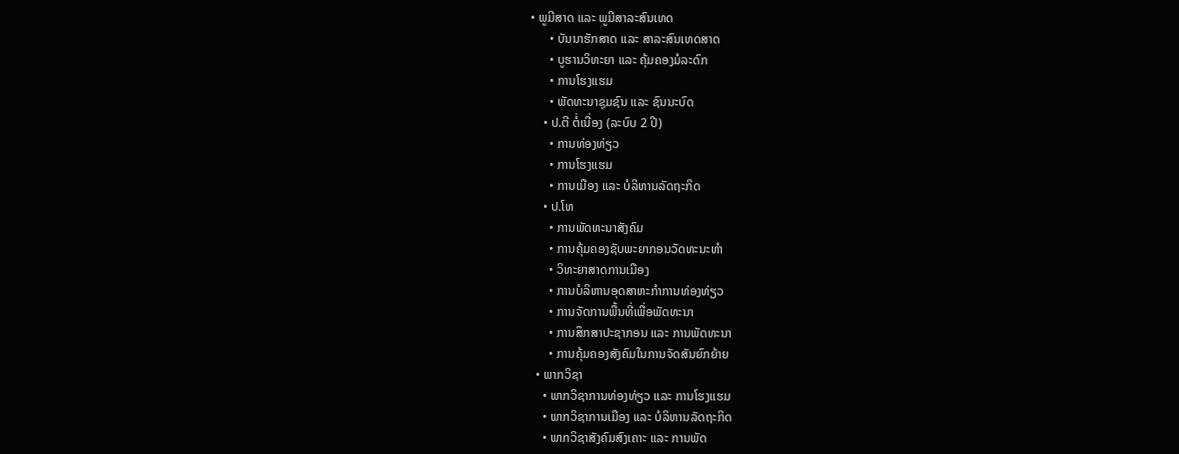• ພູມີສາດ ແລະ ພູມີສາລະສົນເທດ
      • ບັນນາຮັກສາດ ແລະ ສາລະສົນເທດສາດ
      • ບູຮານວິທະຍາ ແລະ ຄຸ້ມຄອງມໍລະດົກ
      • ການໂຮງແຮມ
      • ພັດທະນາຊຸມຊົນ ແລະ ຊົນນະບົດ
    • ປ.ຕີ ຕໍ່ເນື່ອງ (ລະບົບ 2 ປີ)
      • ການທ່ອງທ່ຽວ
      • ການໂຮງແຮມ
      • ການເມືອງ ແລະ ບໍລິຫານລັດຖະກິດ
    • ປ.ໂທ
      • ການພັດທະນາສັງຄົມ
      • ການຄຸ້ມຄອງຊັບພະຍາກອນວັດທະນະທໍາ
      • ວິທະຍາສາດການເມືອງ
      • ການບໍລິຫານອຸດສາຫະກໍາການທ່ອງທ່ຽວ
      • ການຈັດການພື້ນທີ່ເພື່ອພັດທະນາ
      • ການສຶກສາປະຊາກອນ ແລະ ການພັດທະນາ
      • ການຄຸ້ມຄອງສັງຄົມໃນການຈັດສັນຍົກຍ້າຍ
  • ພາກວິຊາ
    • ພາກວິຊາການທ່ອງທ່ຽວ ແລະ ການໂຮງແຮມ
    • ພາກວິຊາການເມືອງ ແລະ ບໍລິຫານລັດຖະກິດ
    • ພາກວິຊາສັງຄົມສົງເຄາະ ແລະ ການພັດ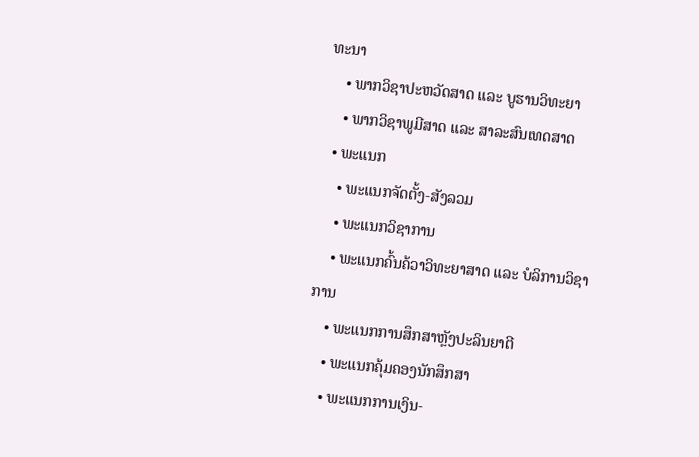ທະນາ
    • ພາກວິຊາປະຫວັດສາດ ແລະ ບູຮານວິທະຍາ
    • ພາກວິຊາພູມີສາດ ແລະ ສາລະສົນເທດສາດ
  • ພະແນກ
    • ພະແນກຈັດຕັ້ງ-ສັງລວມ
    • ພະແນກວິຊາການ
    • ພະແນກຄົ້ນຄ້ວາວິທະຍາສາດ ແລະ ບໍລິການວິຊາການ
    • ພະແນກການສຶກສາຫຼັງປະລິນຍາຕີ
    • ພະແນກຄຸ້ມຄອງນັກສຶກສາ
    • ພະແນກການເງິນ-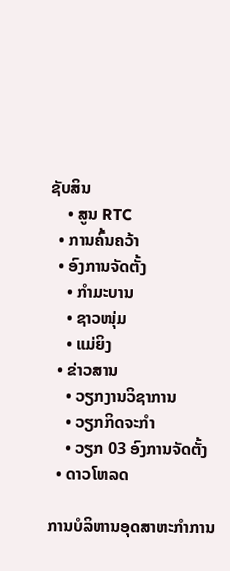ຊັບສິນ
    • ສູນ RTC
  • ການຄົ້ນຄວ້າ
  • ອົງການຈັດຕັ້ງ
    • ກຳມະບານ
    • ຊາວໜຸ່ມ
    • ແມ່ຍິງ
  • ຂ່າວສານ
    • ວຽກງານວິຊາການ
    • ວຽກກິດຈະກຳ
    • ວຽກ 03 ອົງການຈັດຕັ້ງ
  • ດາວໂຫລດ

ການບໍລິຫານອຸດສາຫະກໍາການ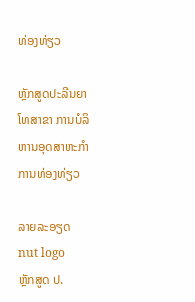ທ່ອງທ່ຽວ

ຫຼັກສູດປະລີນຍາໂທສາຂາ ການບໍລິຫານອຸດສາຫະກໍາການທ່ອງທ່ຽວ

ລາຍລະອຽດ
nut logo
ຫຼັກສູດ ປ.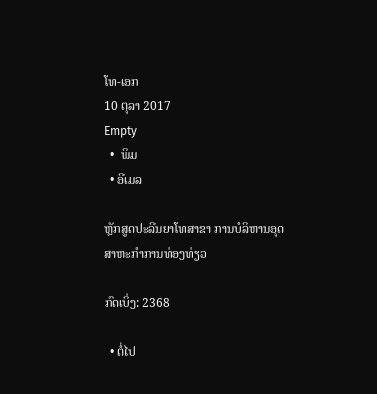ໂທ-ເອກ
10 ຕຸລາ 2017
Empty
  •  ພິມ
  • ອີເມລ

ຫຼັກສູດປະລີນຍາໂທສາຂາ ການບໍລິຫານອຸດສາຫະກໍາການທ່ອງທ່ຽວ

ກົດເບິ່ງ: 2368

  • ຕໍ່ໄປ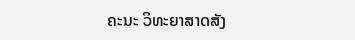ຄະນະ ວິທະຍາສາດສັງ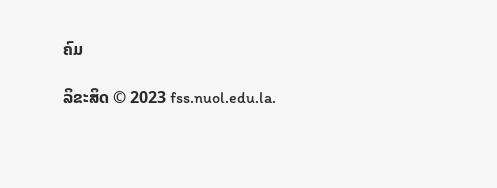ຄົມ

ລິຂະສິດ © 2023 fss.nuol.edu.la.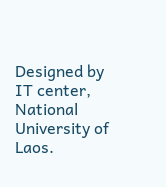Designed by IT center, National University of Laos.